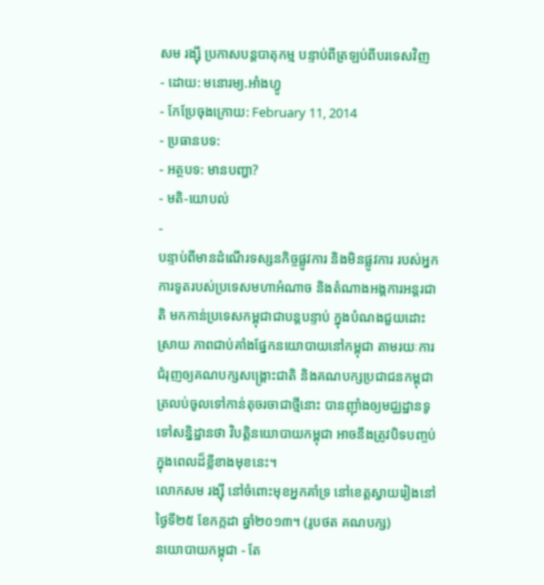សម រង្ស៊ី ប្រកាសបន្តបាតុកម្ម បន្ទាប់ពីត្រឡប់ពីបរទេសវិញ
- ដោយ: មនោរម្យ.អាំងហ្វូ
- កែប្រែចុងក្រោយ: February 11, 2014
- ប្រធានបទ:
- អត្ថបទ: មានបញ្ហា?
- មតិ-យោបល់
-
បន្ទាប់ពីមានដំណើរទស្សនកិច្ចផ្លូវការ និងមិនផ្លូវការ របស់អ្នកការទូតរបស់ប្រទេសមហាអំណាច និងតំណាងអង្គការអន្តរជាតិ មកកាន់ប្រទេសកម្ពុជាជាបន្តបន្ទាប់ ក្នុងបំណងជួយដោះស្រាយ ភាពជាប់គាំងផ្នែកនយោបាយនៅកម្ពុជា តាមរយៈការជំរុញឲ្យគណបក្សសង្រ្គោះជាតិ និងគណបក្សប្រជាជនកម្ពុជា ត្រលប់ចូលទៅកាន់តុចរចាជាថ្មីនោះ បានញ៉ាំងឲ្យមជ្ឈដ្ឋានទូទៅសន្និដ្ឋានថា វិបត្តិនយោបាយកម្ពុជា អាចនឹងត្រូវបិទបញ្ចប់ក្នុងពេលដ៏ខ្លីខាងមុខនេះ។
លោកសម រង្ស៊ី នៅចំពោះមុខអ្នកគាំទ្រ នៅខេត្តស្វាយរៀងនៅថ្ងៃទី២៥ ខែកក្កដា ឆ្នាំ២០១៣។ (រូបថត គណបក្ស)
នយោបាយកម្ពុជា - តែ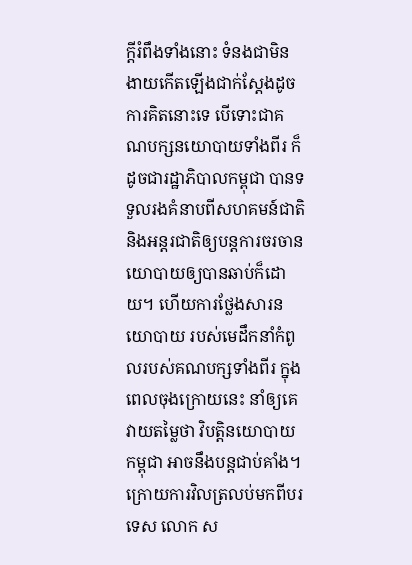ក្តីរំពឹងទាំងនោះ ទំនងជាមិនងាយកើតឡើងជាក់ស្តែងដូចការគិតនោះទេ បើទោះជាគណបក្សនយោបាយទាំងពីរ ក៏ដូចជារដ្ឋាភិបាលកម្ពុជា បានទទួលរងគំនាបពីសហគមន៍ជាតិ និងអន្តរជាតិឲ្យបន្តការចរចានយោបាយឲ្យបានឆាប់ក៏ដោយ។ ហើយការថ្លែងសារនយោបាយ របស់មេដឹកនាំកំពូលរបស់គណបក្សទាំងពីរ ក្នុងពេលចុងក្រោយនេះ នាំឲ្យគេវាយតម្លៃថា វិបត្តិនយោបាយកម្ពុជា អាចនឹងបន្តជាប់គាំង។
ក្រោយការវិលត្រលប់មកពីបរទេស លោក ស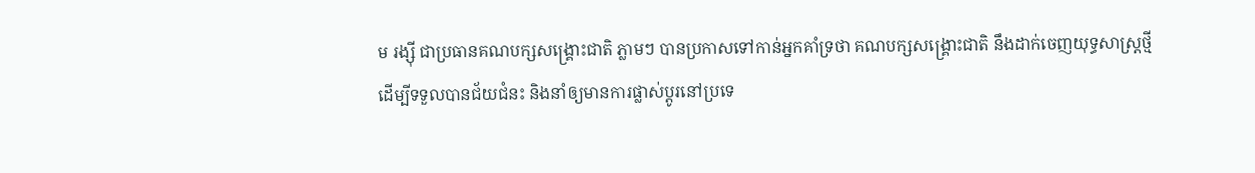ម រង្ស៊ី ជាប្រធានគណបក្សសង្រ្គោះជាតិ ភ្លាមៗ បានប្រកាសទៅកាន់អ្នកគាំទ្រថា គណបក្សសង្រ្គោះជាតិ នឹងដាក់ចេញយុទ្ធសាស្រ្តថ្មី ដើម្បីទទួលបានជ័យជំនះ និងនាំឲ្យមានការផ្លាស់ប្តូរនៅប្រទេ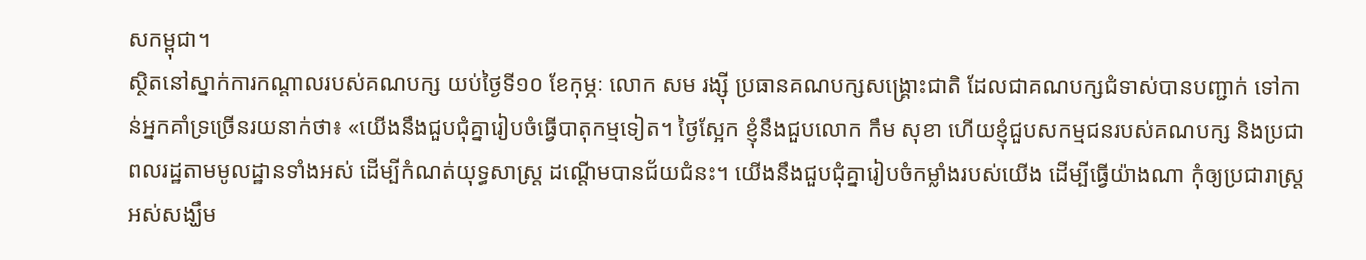សកម្ពុជា។
ស្ថិតនៅស្នាក់ការកណ្តាលរបស់គណបក្ស យប់ថ្ងៃទី១០ ខែកុម្ភៈ លោក សម រង្ស៊ី ប្រធានគណបក្សសង្រ្គោះជាតិ ដែលជាគណបក្សជំទាស់បានបញ្ជាក់ ទៅកាន់អ្នកគាំទ្រច្រើនរយនាក់ថា៖ «យើងនឹងជួបជុំគ្នារៀបចំធ្វើបាតុកម្មទៀត។ ថ្ងៃស្អែក ខ្ញុំនឹងជួបលោក កឹម សុខា ហើយខ្ញុំជួបសកម្មជនរបស់គណបក្ស និងប្រជាពលរដ្ឋតាមមូលដ្ឋានទាំងអស់ ដើម្បីកំណត់យុទ្ធសាស្រ្ត ដណ្តើមបានជ័យជំនះ។ យើងនឹងជួបជុំគ្នារៀបចំកម្លាំងរបស់យើង ដើម្បីធ្វើយ៉ាងណា កុំឲ្យប្រជារាស្រ្តអស់សង្ឃឹម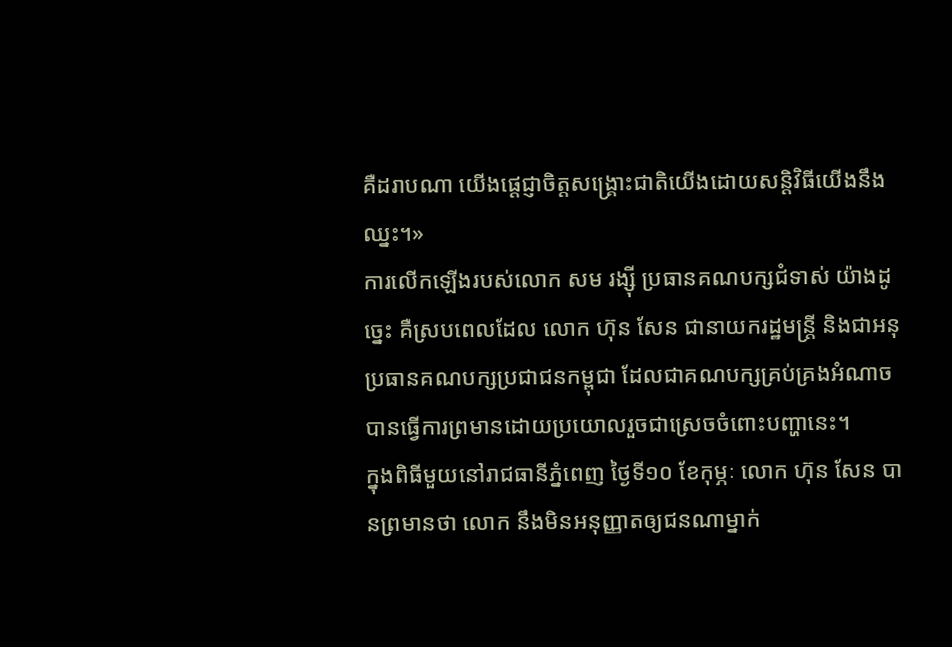គឺដរាបណា យើងផ្តេជ្ញាចិត្តសង្រ្គោះជាតិយើងដោយសន្តិវិធីយើងនឹងឈ្នះ។»
ការលើកឡើងរបស់លោក សម រង្ស៊ី ប្រធានគណបក្សជំទាស់ យ៉ាងដូច្នេះ គឺស្របពេលដែល លោក ហ៊ុន សែន ជានាយករដ្ឋមន្រ្តី និងជាអនុប្រធានគណបក្សប្រជាជនកម្ពុជា ដែលជាគណបក្សគ្រប់គ្រងអំណាច បានធ្វើការព្រមានដោយប្រយោលរួចជាស្រេចចំពោះបញ្ហានេះ។
ក្នុងពិធីមួយនៅរាជធានីភ្នំពេញ ថ្ងៃទី១០ ខែកុម្ភៈ លោក ហ៊ុន សែន បានព្រមានថា លោក នឹងមិនអនុញ្ញាតឲ្យជនណាម្នាក់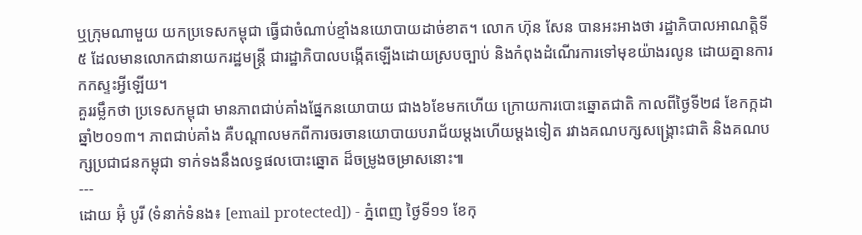ឬក្រុមណាមួយ យកប្រទេសកម្ពុជា ធ្វើជាចំណាប់ខ្មាំងនយោបាយដាច់ខាត។ លោក ហ៊ុន សែន បានអះអាងថា រដ្ឋាភិបាលអាណត្តិទី៥ ដែលមានលោកជានាយករដ្ឋមន្រ្តី ជារដ្ឋាភិបាលបង្កើតឡើងដោយស្របច្បាប់ និងកំពុងដំណើរការទៅមុខយ៉ាងរលូន ដោយគ្នានការកកស្ទះអ្វីឡើយ។
គួររម្លឹកថា ប្រទេសកម្ពុជា មានភាពជាប់គាំងផ្នែកនយោបាយ ជាង៦ខែមកហើយ ក្រោយការបោះឆ្នោតជាតិ កាលពីថ្ងៃទី២៨ ខែកក្កដា ឆ្នាំ២០១៣។ ភាពជាប់គាំង គឺបណ្តាលមកពីការចរចានយោបាយបរាជ័យម្តងហើយម្តងទៀត រវាងគណបក្សសង្រ្គោះជាតិ និងគណបក្សប្រជាជនកម្ពុជា ទាក់ទងនឹងលទ្ធផលបោះឆ្នោត ដ៏ចម្រូងចម្រាសនោះ៕
---
ដោយ អ៊ុំ បូរី (ទំនាក់ទំនង៖ [email protected]) - ភ្នំពេញ ថ្ងៃទី១១ ខែកុ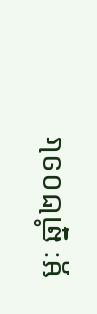ម្ភៈ ឆ្នាំ២០១៤